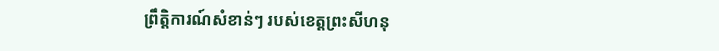ព្រឹត្តិការណ៍សំខាន់ៗ របស់ខេត្តព្រះសីហនុ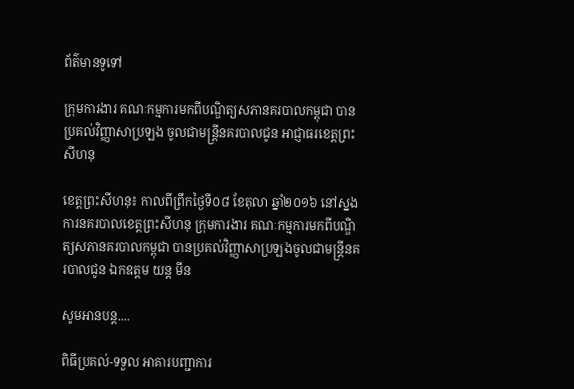ព័ត៌មានទូទៅ

ក្រុមការងារ គណៈកម្មការមកពីបណ្ឌិត្យសភានគរបាលកម្ពុជា បានប្រគល់វិញ្ញាសាប្រឡង ចូលជាមន្ត្រីនគរបាលជូន អាជ្ញាធរខេត្តព្រះសីហនុ

ខេត្តព្រះសីហនុ៖ កាលពីព្រឹកថ្ងៃទី០៨ ខែតុលា ឆ្នាំ២០១៦ នៅស្នងការនគរបាលខេត្តព្រះសីហនុ ក្រុមការងារ គណៈកម្មការមកពីបណ្ឌិត្យសភានគរបាលកម្ពុជា បានប្រគល់វិញ្ញាសាប្រឡងចូលជាមន្ត្រីនគរបាលជូន ឯកឧត្តម យន្ត មីន

សូមអានបន្ត....

ពិធីប្រគល់-ទទួល អាគារបញ្ជាការ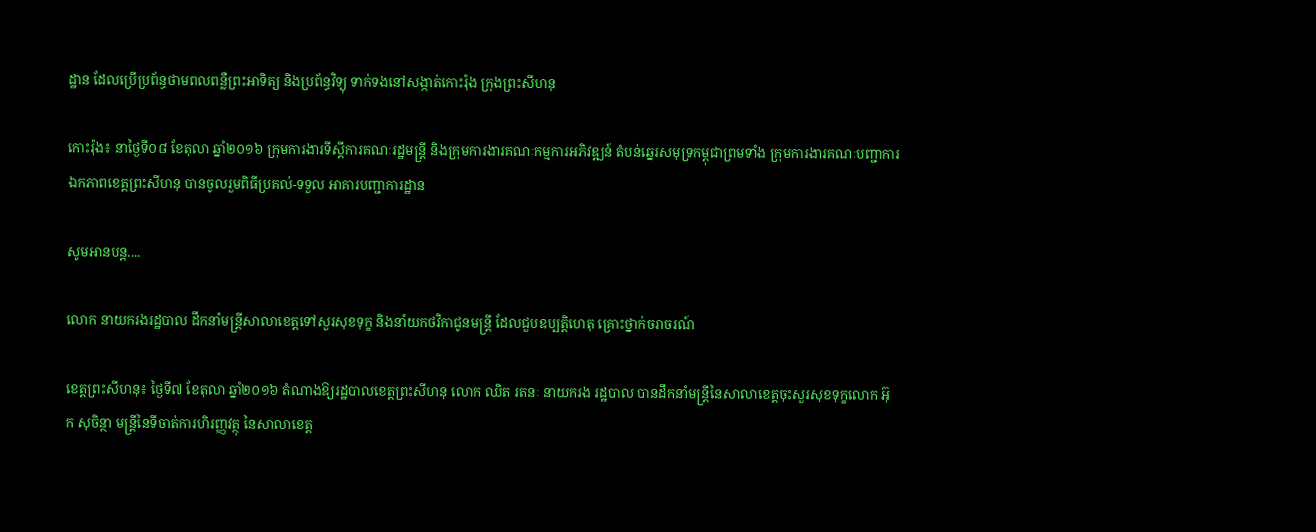ដ្ឋាន ដែលប្រើប្រព័ន្ធថាមពលពន្លឺព្រះអាទិត្យ និងប្រព័ន្ធវិទ្យុ ទាក់ទងនៅសង្កាត់កោះរ៉ុង ក្រុងព្រះសីហនុ

កោះរ៉ុង៖ នាថ្ងៃទី០៨ ខែតុលា ឆ្នាំ២០១៦ ក្រុមការងារទីស្តីការគណៈរដ្ឋមន្ត្រី និងក្រុមការងារគណៈកម្មការអភិវឌ្ឍន៍ តំបន់ឆ្នេរសមុទ្រកម្ពុជាព្រមទាំង ក្រុមការងារគណៈបញ្ជាការឯកភាពខេត្តព្រះសីហនុ បានចូលរួមពិធីប្រគល់-ទទួល អាគារបញ្ជាការដ្ឋាន

សូមអានបន្ត....

លោក នាយករងរដ្ឋបាល ដឹកនាំមន្រ្តីសាលាខេត្តទៅសួរសុខទុក្ខ និងនាំយកថវិកាជូនមន្រ្តី ដែលជួបឧប្បត្តិហេតុ គ្រោះថ្នាក់ចរាចរណ៍

ខេត្តព្រះសីហនុ៖ ថ្ងៃទី៧ ខែតុលា ឆ្នាំ២០១៦ តំណាងឱ្យរដ្ឋបាលខេត្តព្រះសីហនុ លោក ឈិត រតនៈ នាយករង រដ្ឋបាល បានដឹកនាំមន្រ្តីនៃសាលាខេត្តចុះសួរសុខទុក្ខលោក អ៊ុក សុចិន្ថា មន្រ្តីនៃទីចាត់ការហិរញ្ញវត្ថុ នៃសាលាខេត្ត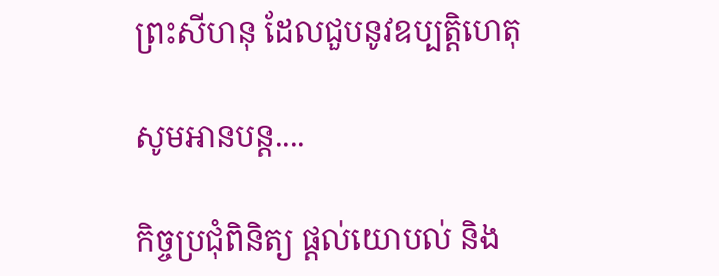ព្រះសីហនុ ដែលជួបនូវឧប្បត្តិហេតុ

សូមអានបន្ត....

កិច្ចប្រជុំពិនិត្យ ផ្តល់យោបល់ និង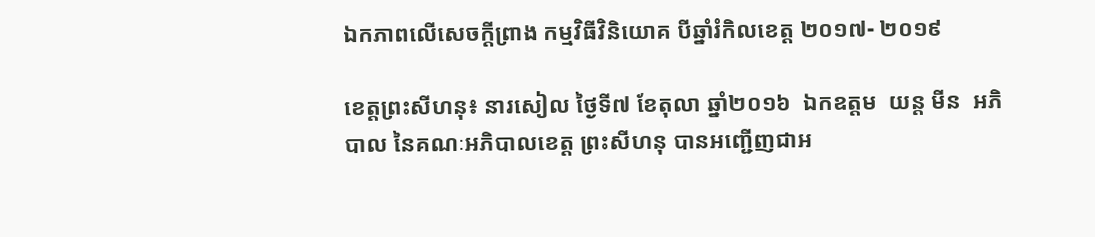ឯកភាពលើសេចក្តីព្រាង កម្មវិធីវិនិយោគ បីឆ្នាំរំកិលខេត្ត ២០១៧- ២០១៩

ខេត្តព្រះសីហនុ៖ នារសៀល ថ្ងៃទី៧ ខែតុលា ឆ្នាំ២០១៦  ឯកឧត្តម  យន្ត មីន  អភិបាល នៃគណៈអភិបាលខេត្ត ព្រះសីហនុ បានអញ្ជើញជាអ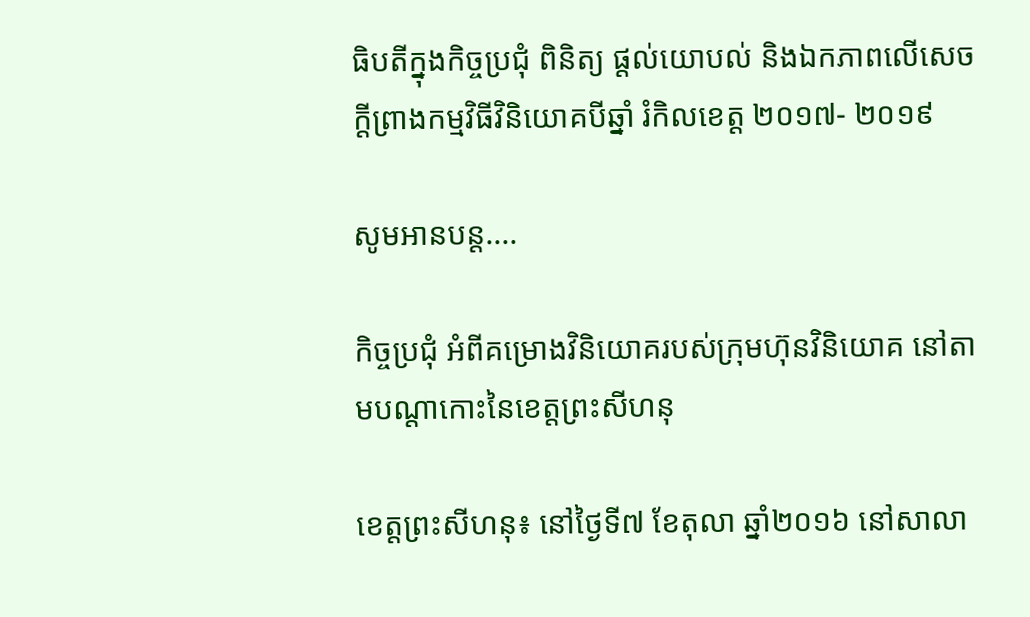ធិបតីក្នុងកិច្ចប្រជុំ ពិនិត្យ ផ្តល់យោបល់ និងឯកភាពលើសេចក្តីព្រាងកម្មវិធីវិនិយោគបីឆ្នាំ រំកិលខេត្ត ២០១៧- ២០១៩

សូមអានបន្ត....

កិច្ចប្រជុំ អំពីគម្រោងវិនិយោគរបស់ក្រុមហ៊ុនវិនិយោគ នៅតាមបណ្តាកោះនៃខេត្តព្រះសីហនុ

ខេត្តព្រះសីហនុ៖ នៅថ្ងៃទី៧ ខែតុលា ឆ្នាំ២០១៦ នៅសាលា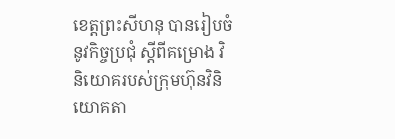ខេត្តព្រះសីហនុ បានរៀបចំនូវកិច្ចប្រជុំ ស្តីពីគម្រោង វិនិយោគរបស់ក្រុមហ៊ុនវិនិយោគតា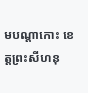មបណ្តាកោះ ខេត្តព្រះសីហនុ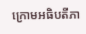ក្រោមអធិបតីភា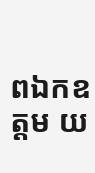ពឯកឧត្តម យ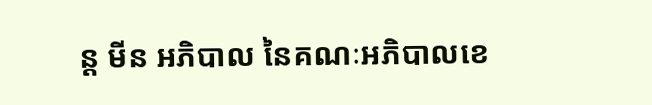ន្ត មីន អភិបាល នៃគណៈអភិបាលខេ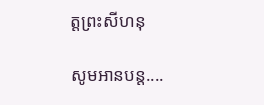ត្តព្រះសីហនុ

សូមអានបន្ត....